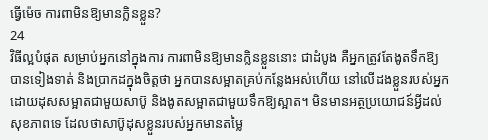ធ្វើម៉េច ការពាមិនឱ្យមានក្លិនខ្លួន?
24
វិធីល្អបំផុត សម្រាប់អ្នកនៅក្នុងការ ការពាមិនឱ្យមានក្លិនខ្លួននោះ ជាដំបូង គឺអ្នកត្រូវតែងូតទឹកឱ្យបានទៀងទាត់ និងប្រាកដក្នុងចិត្តថា អ្នកបានសម្អាតគ្រប់កន្លែងអស់ហើយ នៅលើដងខ្លួនរបស់អ្នក ដោយដុសសម្អាតជាមួយសាប៊ូ និងងូតសម្អាតជាមួយទឹកឱ្យស្អាត។ មិនមានអត្ថប្រយោជន៍អ្វីដល់សុខភាពទេ ដែលថាសាប៊ូដុសខ្លួនរបស់អ្នកមានតម្លៃ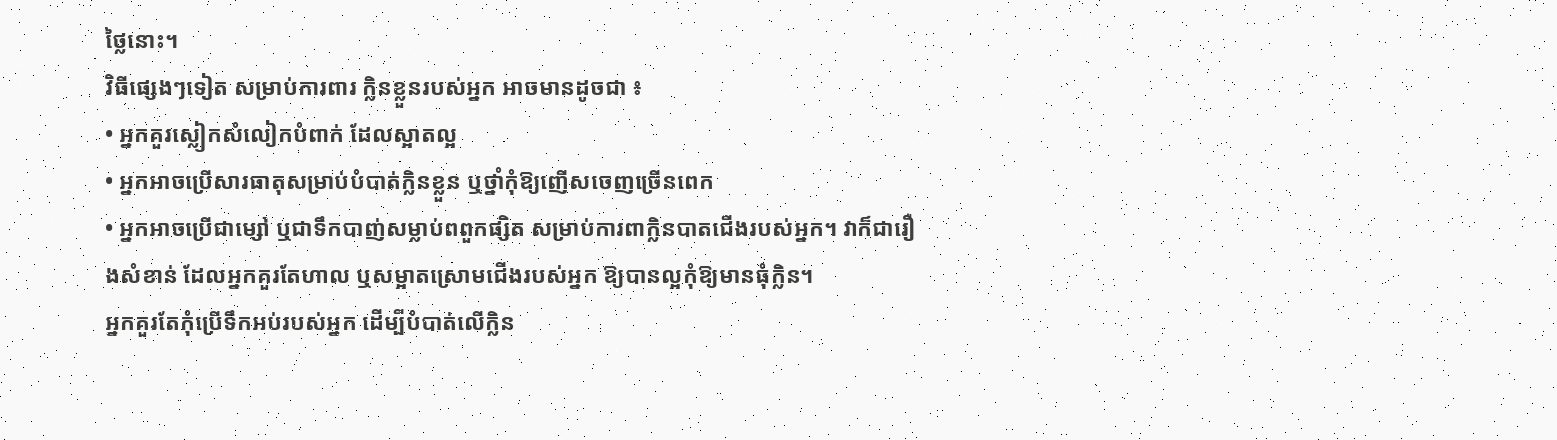ថ្លៃនោះ។
វិធីផ្សេងៗទៀត សម្រាប់ការពារ ក្លិនខ្លួនរបស់អ្នក អាចមានដូចជា ៖
• អ្នកគួរស្លៀកសំលៀកបំពាក់ ដែលស្អាតល្អ
• អ្នកអាចប្រើសារធាតុសម្រាប់បំបាត់ក្លិនខ្លួន ឬថ្នាំកុំឱ្យញើសចេញច្រើនពេក
• អ្នកអាចប្រើជាម្សៅ ឬជាទឹកបាញ់សម្លាប់ពពួកផ្សិត សម្រាប់ការពាក្លិនបាតជើងរបស់អ្នក។ វាក៏ជារឿងសំខាន់ ដែលអ្នកគួរតែហាល ឬសម្អាតស្រោមជើងរបស់អ្នក ឱ្យបានល្អកុំឱ្យមានធុំក្លិន។
អ្នកគួរតែកុំប្រើទឹកអប់របស់អ្នក ដើម្បីបំបាត់លើក្លិន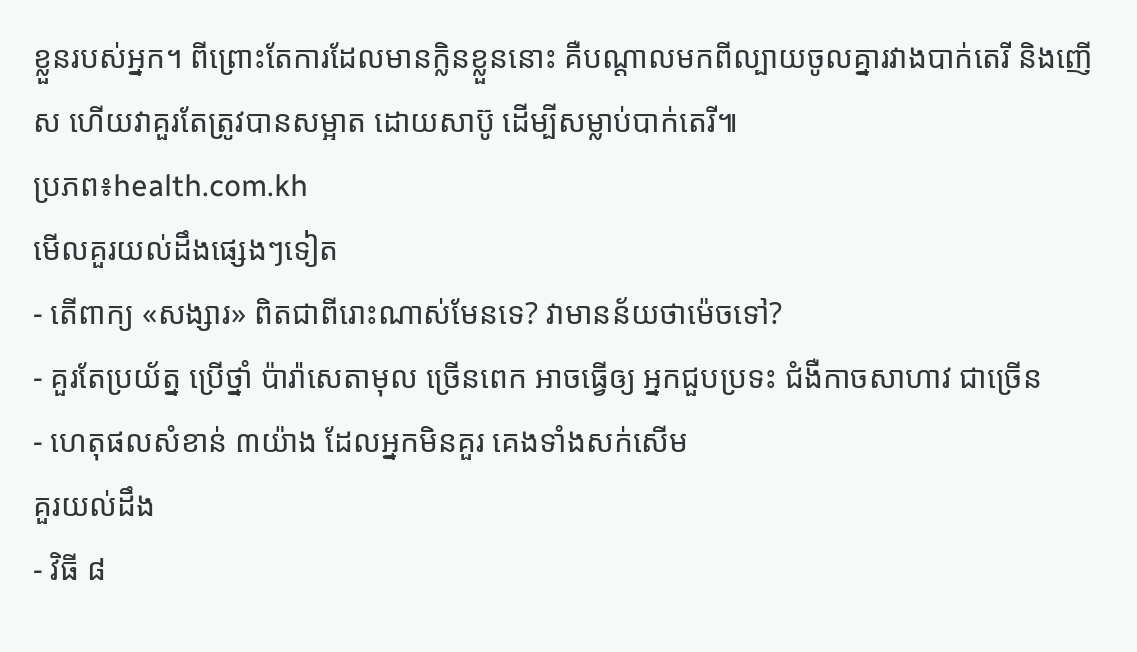ខ្លួនរបស់អ្នក។ ពីព្រោះតែការដែលមានក្លិនខ្លួននោះ គឺបណ្តាលមកពីល្បាយចូលគ្នារវាងបាក់តេរី និងញើស ហើយវាគួរតែត្រូវបានសម្អាត ដោយសាប៊ូ ដើម្បីសម្លាប់បាក់តេរី៕
ប្រភព៖health.com.kh
មើលគួរយល់ដឹងផ្សេងៗទៀត
- តើពាក្យ «សង្សារ» ពិតជាពីរោះណាស់មែនទេ? វាមានន័យថាម៉េចទៅ?
- គួរតែប្រយ័ត្ន ប្រើថ្នាំ ប៉ារ៉ាសេតាមុល ច្រើនពេក អាចធ្វើឲ្យ អ្នកជួបប្រទះ ជំងឺកាចសាហាវ ជាច្រើន
- ហេតុផលសំខាន់ ៣យ៉ាង ដែលអ្នកមិនគួរ គេងទាំងសក់សើម
គួរយល់ដឹង
- វិធី ៨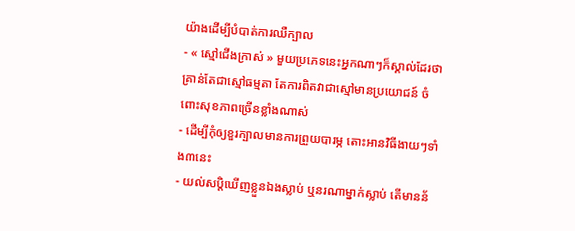យ៉ាងដើម្បីបំបាត់ការឈឺក្បាល
- « ស្មៅជើងក្រាស់ » មួយប្រភេទនេះអ្នកណាៗក៏ស្គាល់ដែរថា គ្រាន់តែជាស្មៅធម្មតា តែការពិតវាជាស្មៅមានប្រយោជន៍ ចំពោះសុខភាពច្រើនខ្លាំងណាស់
- ដើម្បីកុំឲ្យខួរក្បាលមានការព្រួយបារម្ភ តោះអានវិធីងាយៗទាំង៣នេះ
- យល់សប្តិឃើញខ្លួនឯងស្លាប់ ឬនរណាម្នាក់ស្លាប់ តើមានន័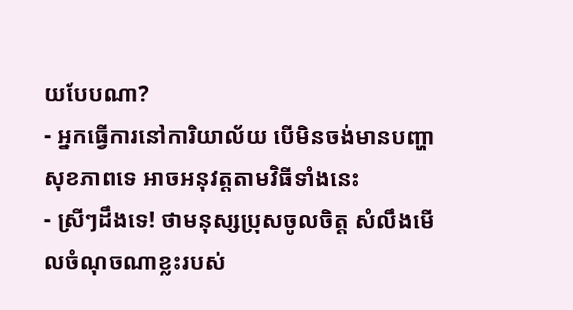យបែបណា?
- អ្នកធ្វើការនៅការិយាល័យ បើមិនចង់មានបញ្ហាសុខភាពទេ អាចអនុវត្តតាមវិធីទាំងនេះ
- ស្រីៗដឹងទេ! ថាមនុស្សប្រុសចូលចិត្ត សំលឹងមើលចំណុចណាខ្លះរបស់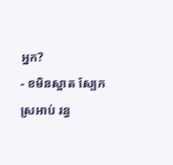អ្នក?
- ខមិនស្អាត ស្បែកស្រអាប់ រន្ធ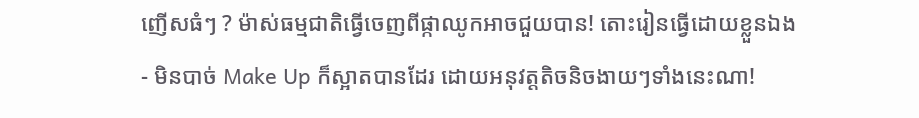ញើសធំៗ ? ម៉ាស់ធម្មជាតិធ្វើចេញពីផ្កាឈូកអាចជួយបាន! តោះរៀនធ្វើដោយខ្លួនឯង
- មិនបាច់ Make Up ក៏ស្អាតបានដែរ ដោយអនុវត្តតិចនិចងាយៗទាំងនេះណា!